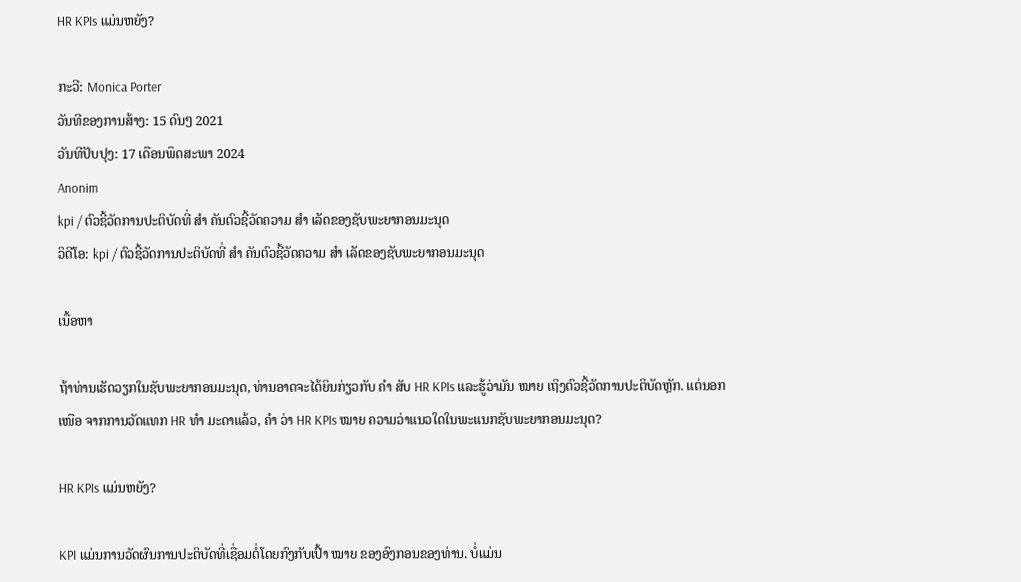HR KPIs ແມ່ນຫຍັງ?

ກະວີ: Monica Porter
ວັນທີຂອງການສ້າງ: 15 ດົນໆ 2021
ວັນທີປັບປຸງ: 17 ເດືອນພຶດສະພາ 2024
Anonim
kpi / ຕົວຊີ້ວັດການປະຕິບັດທີ່ ສຳ ຄັນຕົວຊີ້ວັດຄວາມ ສຳ ເລັດຂອງຊັບພະຍາກອນມະນຸດ
ວິດີໂອ: kpi / ຕົວຊີ້ວັດການປະຕິບັດທີ່ ສຳ ຄັນຕົວຊີ້ວັດຄວາມ ສຳ ເລັດຂອງຊັບພະຍາກອນມະນຸດ

ເນື້ອຫາ

ຖ້າທ່ານເຮັດວຽກໃນຊັບພະຍາກອນມະນຸດ, ທ່ານອາດຈະໄດ້ຍິນກ່ຽວກັບ ຄຳ ສັບ HR KPIs ແລະຮູ້ວ່າມັນ ໝາຍ ເຖິງຕົວຊີ້ວັດການປະຕິບັດຫຼັກ. ແຕ່ນອກ ເໜືອ ຈາກການວັດແທກ HR ທຳ ມະດາແລ້ວ, ຄຳ ວ່າ HR KPIs ໝາຍ ຄວາມວ່າແນວໃດໃນພະແນກຊັບພະຍາກອນມະນຸດ?

HR KPIs ແມ່ນຫຍັງ?

KPI ແມ່ນການວັດຜົນການປະຕິບັດທີ່ເຊື່ອມຕໍ່ໂດຍກົງກັບເປົ້າ ໝາຍ ຂອງອົງກອນຂອງທ່ານ. ບໍ່ແມ່ນ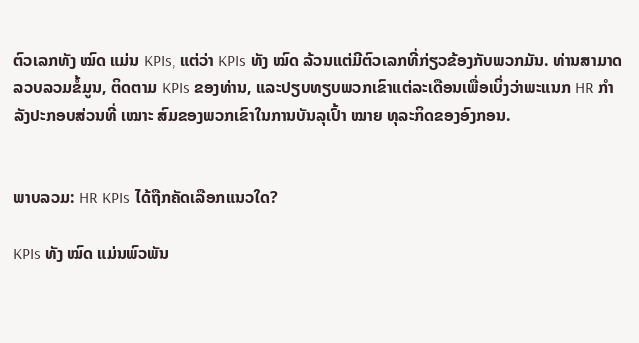ຕົວເລກທັງ ໝົດ ແມ່ນ KPIs, ແຕ່ວ່າ KPIs ທັງ ໝົດ ລ້ວນແຕ່ມີຕົວເລກທີ່ກ່ຽວຂ້ອງກັບພວກມັນ. ທ່ານສາມາດລວບລວມຂໍ້ມູນ, ຕິດຕາມ KPIs ຂອງທ່ານ, ແລະປຽບທຽບພວກເຂົາແຕ່ລະເດືອນເພື່ອເບິ່ງວ່າພະແນກ HR ກຳ ລັງປະກອບສ່ວນທີ່ ເໝາະ ສົມຂອງພວກເຂົາໃນການບັນລຸເປົ້າ ໝາຍ ທຸລະກິດຂອງອົງກອນ.


ພາບລວມ: HR KPIs ໄດ້ຖືກຄັດເລືອກແນວໃດ?

KPIs ທັງ ໝົດ ແມ່ນພົວພັນ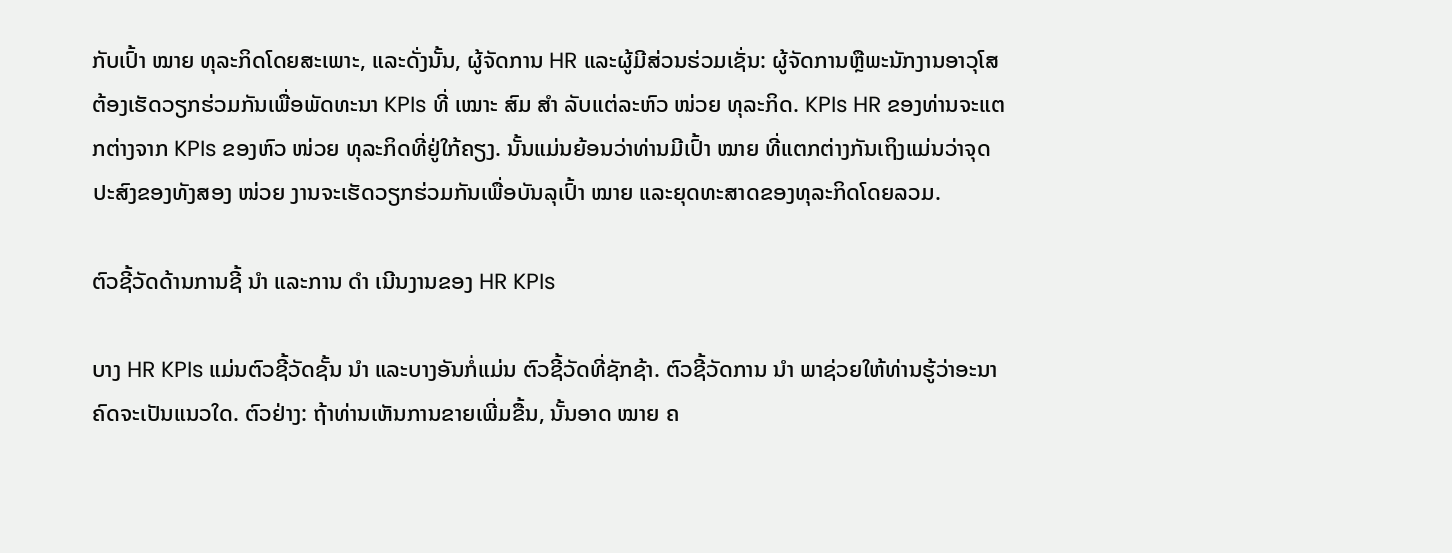ກັບເປົ້າ ໝາຍ ທຸລະກິດໂດຍສະເພາະ, ແລະດັ່ງນັ້ນ, ຜູ້ຈັດການ HR ແລະຜູ້ມີສ່ວນຮ່ວມເຊັ່ນ: ຜູ້ຈັດການຫຼືພະນັກງານອາວຸໂສຕ້ອງເຮັດວຽກຮ່ວມກັນເພື່ອພັດທະນາ KPIs ທີ່ ເໝາະ ສົມ ສຳ ລັບແຕ່ລະຫົວ ໜ່ວຍ ທຸລະກິດ. KPIs HR ຂອງທ່ານຈະແຕກຕ່າງຈາກ KPIs ຂອງຫົວ ໜ່ວຍ ທຸລະກິດທີ່ຢູ່ໃກ້ຄຽງ. ນັ້ນແມ່ນຍ້ອນວ່າທ່ານມີເປົ້າ ໝາຍ ທີ່ແຕກຕ່າງກັນເຖິງແມ່ນວ່າຈຸດປະສົງຂອງທັງສອງ ໜ່ວຍ ງານຈະເຮັດວຽກຮ່ວມກັນເພື່ອບັນລຸເປົ້າ ໝາຍ ແລະຍຸດທະສາດຂອງທຸລະກິດໂດຍລວມ.

ຕົວຊີ້ວັດດ້ານການຊີ້ ນຳ ແລະການ ດຳ ເນີນງານຂອງ HR KPIs

ບາງ HR KPIs ແມ່ນຕົວຊີ້ວັດຊັ້ນ ນຳ ແລະບາງອັນກໍ່ແມ່ນ ຕົວຊີ້ວັດທີ່ຊັກຊ້າ. ຕົວຊີ້ວັດການ ນຳ ພາຊ່ວຍໃຫ້ທ່ານຮູ້ວ່າອະນາຄົດຈະເປັນແນວໃດ. ຕົວຢ່າງ: ຖ້າທ່ານເຫັນການຂາຍເພີ່ມຂື້ນ, ນັ້ນອາດ ໝາຍ ຄ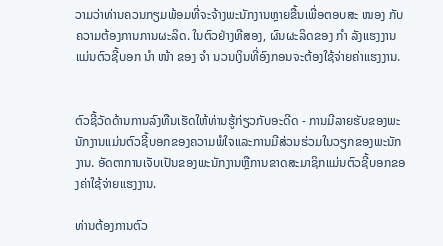ວາມວ່າທ່ານຄວນກຽມພ້ອມທີ່ຈະຈ້າງພະນັກງານຫຼາຍຂື້ນເພື່ອຕອບສະ ໜອງ ກັບຄວາມຕ້ອງການການຜະລິດ. ໃນຕົວຢ່າງທີສອງ, ຜົນຜະລິດຂອງ ກຳ ລັງແຮງງານແມ່ນຕົວຊີ້ບອກ ນຳ ໜ້າ ຂອງ ຈຳ ນວນເງິນທີ່ອົງກອນຈະຕ້ອງໃຊ້ຈ່າຍຄ່າແຮງງານ.


ຕົວຊີ້ວັດດ້ານການລົງທືນເຮັດໃຫ້ທ່ານຮູ້ກ່ຽວກັບອະດີດ - ການມີລາຍຮັບຂອງພະນັກງານແມ່ນຕົວຊີ້ບອກຂອງຄວາມພໍໃຈແລະການມີສ່ວນຮ່ວມໃນວຽກຂອງພະນັກງານ. ອັດຕາການເຈັບເປັນຂອງພະນັກງານຫຼືການຂາດສະມາຊິກແມ່ນຕົວຊີ້ບອກຂອງຄ່າໃຊ້ຈ່າຍແຮງງານ.

ທ່ານຕ້ອງການຕົວ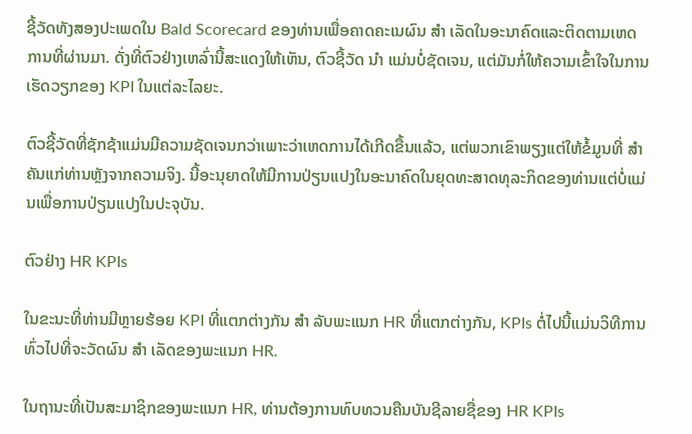ຊີ້ວັດທັງສອງປະເພດໃນ Bald Scorecard ຂອງທ່ານເພື່ອຄາດຄະເນຜົນ ສຳ ເລັດໃນອະນາຄົດແລະຕິດຕາມເຫດການທີ່ຜ່ານມາ. ດັ່ງທີ່ຕົວຢ່າງເຫລົ່ານີ້ສະແດງໃຫ້ເຫັນ, ຕົວຊີ້ວັດ ນຳ ແມ່ນບໍ່ຊັດເຈນ, ແຕ່ມັນກໍ່ໃຫ້ຄວາມເຂົ້າໃຈໃນການເຮັດວຽກຂອງ KPI ໃນແຕ່ລະໄລຍະ.

ຕົວຊີ້ວັດທີ່ຊັກຊ້າແມ່ນມີຄວາມຊັດເຈນກວ່າເພາະວ່າເຫດການໄດ້ເກີດຂື້ນແລ້ວ, ແຕ່ພວກເຂົາພຽງແຕ່ໃຫ້ຂໍ້ມູນທີ່ ສຳ ຄັນແກ່ທ່ານຫຼັງຈາກຄວາມຈິງ. ນີ້ອະນຸຍາດໃຫ້ມີການປ່ຽນແປງໃນອະນາຄົດໃນຍຸດທະສາດທຸລະກິດຂອງທ່ານແຕ່ບໍ່ແມ່ນເພື່ອການປ່ຽນແປງໃນປະຈຸບັນ.

ຕົວຢ່າງ HR KPIs

ໃນຂະນະທີ່ທ່ານມີຫຼາຍຮ້ອຍ KPI ທີ່ແຕກຕ່າງກັນ ສຳ ລັບພະແນກ HR ທີ່ແຕກຕ່າງກັນ, KPIs ຕໍ່ໄປນີ້ແມ່ນວິທີການທົ່ວໄປທີ່ຈະວັດຜົນ ສຳ ເລັດຂອງພະແນກ HR.

ໃນຖານະທີ່ເປັນສະມາຊິກຂອງພະແນກ HR, ທ່ານຕ້ອງການທົບທວນຄືນບັນຊີລາຍຊື່ຂອງ HR KPIs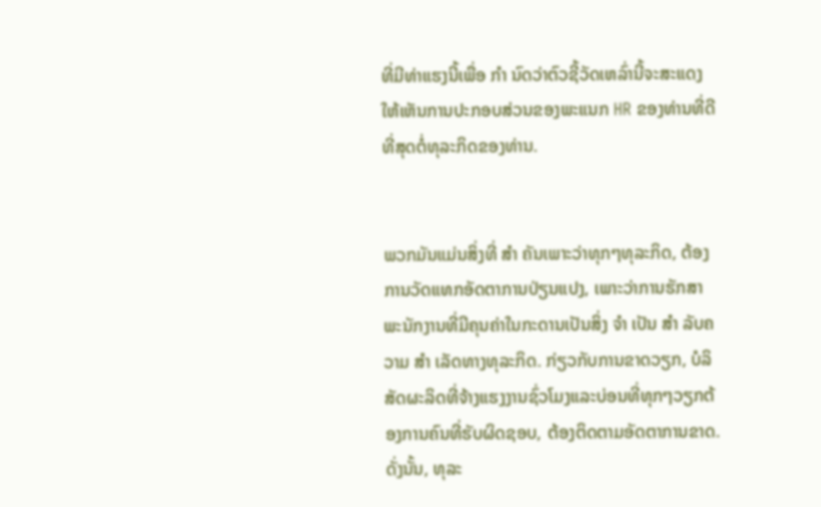ທີ່ມີທ່າແຮງນີ້ເພື່ອ ກຳ ນົດວ່າຕົວຊີ້ວັດເຫລົ່ານີ້ຈະສະແດງໃຫ້ເຫັນການປະກອບສ່ວນຂອງພະແນກ HR ຂອງທ່ານທີ່ດີທີ່ສຸດຕໍ່ທຸລະກິດຂອງທ່ານ.


ພວກມັນແມ່ນສິ່ງທີ່ ສຳ ຄັນເພາະວ່າທຸກໆທຸລະກິດ, ຕ້ອງການວັດແທກອັດຕາການປ່ຽນແປງ, ເພາະວ່າການຮັກສາພະນັກງານທີ່ມີຄຸນຄ່າໃນກະດານເປັນສິ່ງ ຈຳ ເປັນ ສຳ ລັບຄວາມ ສຳ ເລັດທາງທຸລະກິດ. ກ່ຽວກັບການຂາດວຽກ, ບໍລິສັດຜະລິດທີ່ຈ້າງແຮງງານຊົ່ວໂມງແລະບ່ອນທີ່ທຸກໆວຽກຕ້ອງການຄົນທີ່ຮັບຜິດຊອບ, ຕ້ອງຕິດຕາມອັດຕາການຂາດ. ດັ່ງນັ້ນ, ທຸລະ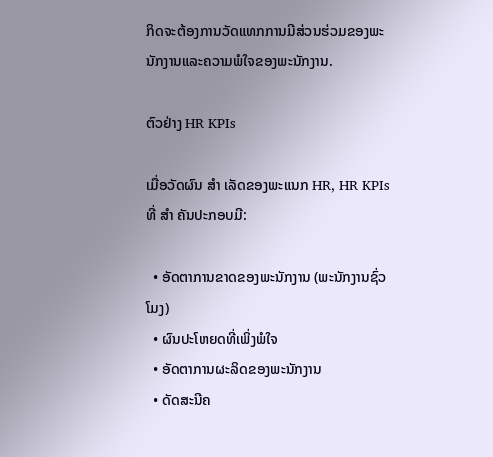ກິດຈະຕ້ອງການວັດແທກການມີສ່ວນຮ່ວມຂອງພະນັກງານແລະຄວາມພໍໃຈຂອງພະນັກງານ.

ຕົວຢ່າງ HR KPIs

ເມື່ອວັດຜົນ ສຳ ເລັດຂອງພະແນກ HR, HR KPIs ທີ່ ສຳ ຄັນປະກອບມີ:

  • ອັດຕາການຂາດຂອງພະນັກງານ (ພະນັກງານຊົ່ວໂມງ)
  • ຜົນປະໂຫຍດທີ່ເພິ່ງພໍໃຈ
  • ອັດຕາການຜະລິດຂອງພະນັກງານ
  • ດັດສະນີຄ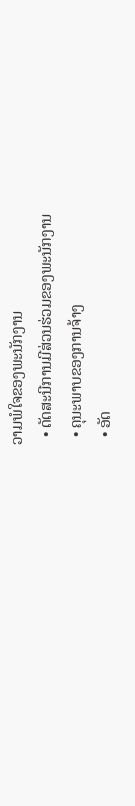ວາມພໍໃຈຂອງພະນັກງານ
  • ດັດສະນີການມີສ່ວນຮ່ວມຂອງພະນັກງານ
  • ຄຸນະພາບຂອງການຈ້າງ
  • ອັດ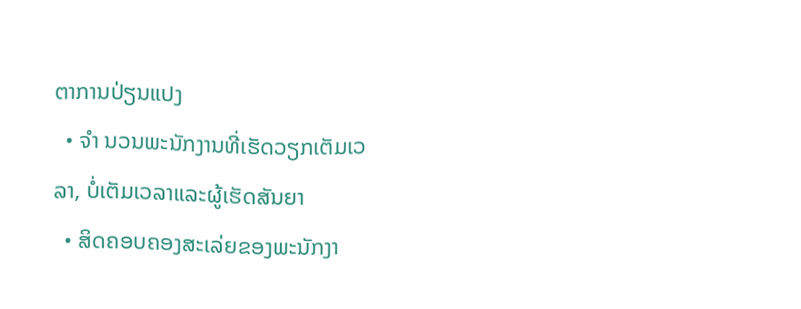ຕາການປ່ຽນແປງ
  • ຈຳ ນວນພະນັກງານທີ່ເຮັດວຽກເຕັມເວລາ, ບໍ່ເຕັມເວລາແລະຜູ້ເຮັດສັນຍາ
  • ສິດຄອບຄອງສະເລ່ຍຂອງພະນັກງາ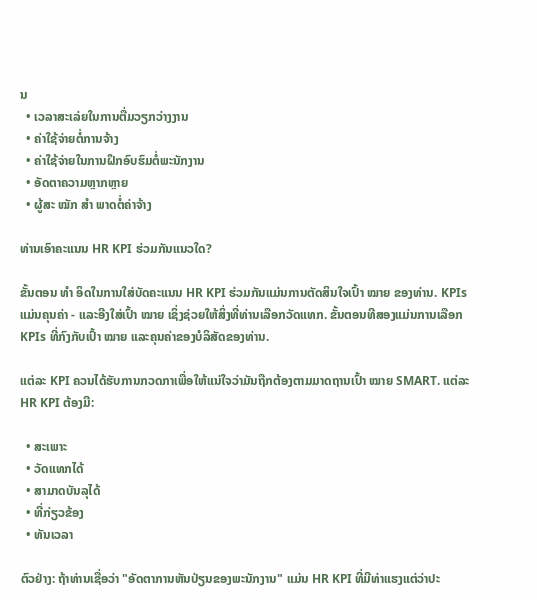ນ
  • ເວລາສະເລ່ຍໃນການຕື່ມວຽກວ່າງງານ
  • ຄ່າໃຊ້ຈ່າຍຕໍ່ການຈ້າງ
  • ຄ່າໃຊ້ຈ່າຍໃນການຝຶກອົບຮົມຕໍ່ພະນັກງານ
  • ອັດຕາຄວາມຫຼາກຫຼາຍ
  • ຜູ້ສະ ໝັກ ສຳ ພາດຕໍ່ຄ່າຈ້າງ

ທ່ານເອົາຄະແນນ HR KPI ຮ່ວມກັນແນວໃດ?

ຂັ້ນຕອນ ທຳ ອິດໃນການໃສ່ບັດຄະແນນ HR KPI ຮ່ວມກັນແມ່ນການຕັດສິນໃຈເປົ້າ ໝາຍ ຂອງທ່ານ. KPIs ແມ່ນຄຸນຄ່າ - ແລະອີງໃສ່ເປົ້າ ໝາຍ ເຊິ່ງຊ່ວຍໃຫ້ສິ່ງທີ່ທ່ານເລືອກວັດແທກ. ຂັ້ນຕອນທີສອງແມ່ນການເລືອກ KPIs ທີ່ກົງກັບເປົ້າ ໝາຍ ແລະຄຸນຄ່າຂອງບໍລິສັດຂອງທ່ານ.

ແຕ່ລະ KPI ຄວນໄດ້ຮັບການກວດກາເພື່ອໃຫ້ແນ່ໃຈວ່າມັນຖືກຕ້ອງຕາມມາດຖານເປົ້າ ໝາຍ SMART. ແຕ່ລະ HR KPI ຕ້ອງມີ:

  • ສະເພາະ
  • ວັດແທກໄດ້
  • ສາມາດບັນລຸໄດ້
  • ທີ່ກ່ຽວຂ້ອງ
  • ທັນເວລາ

ຕົວຢ່າງ: ຖ້າທ່ານເຊື່ອວ່າ "ອັດຕາການຫັນປ່ຽນຂອງພະນັກງານ" ແມ່ນ HR KPI ທີ່ມີທ່າແຮງແຕ່ວ່າປະ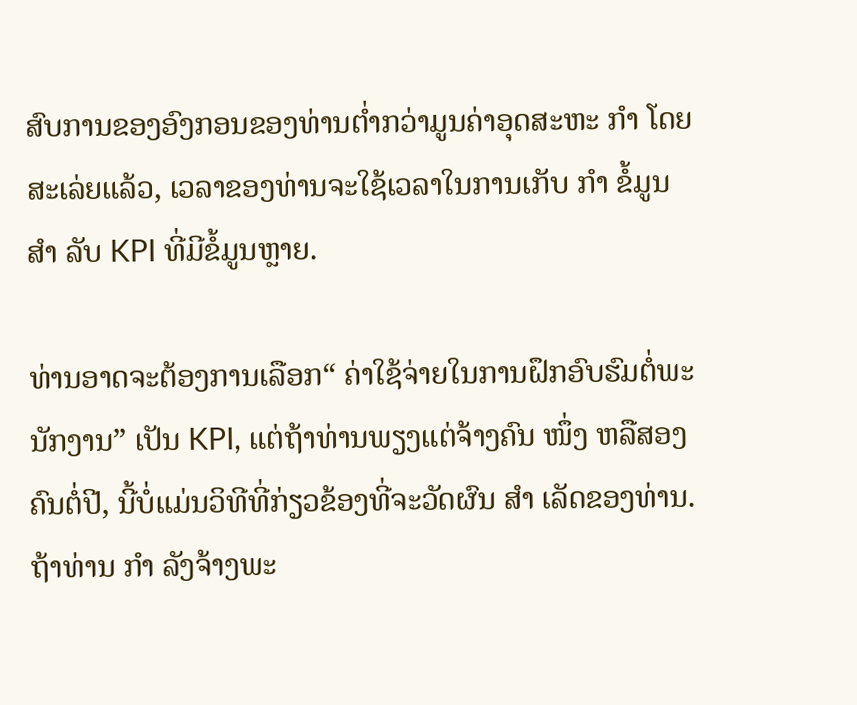ສົບການຂອງອົງກອນຂອງທ່ານຕໍ່າກວ່າມູນຄ່າອຸດສະຫະ ກຳ ໂດຍສະເລ່ຍແລ້ວ, ເວລາຂອງທ່ານຈະໃຊ້ເວລາໃນການເກັບ ກຳ ຂໍ້ມູນ ສຳ ລັບ KPI ທີ່ມີຂໍ້ມູນຫຼາຍ.

ທ່ານອາດຈະຕ້ອງການເລືອກ“ ຄ່າໃຊ້ຈ່າຍໃນການຝຶກອົບຮົມຕໍ່ພະນັກງານ” ເປັນ KPI, ແຕ່ຖ້າທ່ານພຽງແຕ່ຈ້າງຄົນ ໜຶ່ງ ຫລືສອງຄົນຕໍ່ປີ, ນີ້ບໍ່ແມ່ນວິທີທີ່ກ່ຽວຂ້ອງທີ່ຈະວັດຜົນ ສຳ ເລັດຂອງທ່ານ. ຖ້າທ່ານ ກຳ ລັງຈ້າງພະ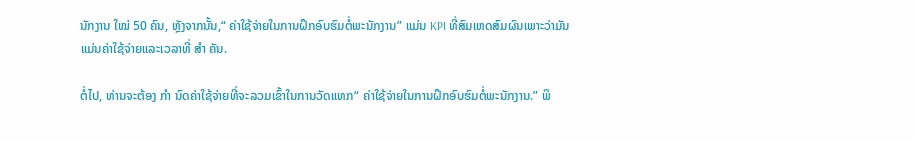ນັກງານ ໃໝ່ 50 ຄົນ, ຫຼັງຈາກນັ້ນ,“ ຄ່າໃຊ້ຈ່າຍໃນການຝຶກອົບຮົມຕໍ່ພະນັກງານ” ແມ່ນ KPI ທີ່ສົມເຫດສົມຜົນເພາະວ່າມັນແມ່ນຄ່າໃຊ້ຈ່າຍແລະເວລາທີ່ ສຳ ຄັນ.

ຕໍ່ໄປ, ທ່ານຈະຕ້ອງ ກຳ ນົດຄ່າໃຊ້ຈ່າຍທີ່ຈະລວມເຂົ້າໃນການວັດແທກ“ ຄ່າໃຊ້ຈ່າຍໃນການຝຶກອົບຮົມຕໍ່ພະນັກງານ.” ພິ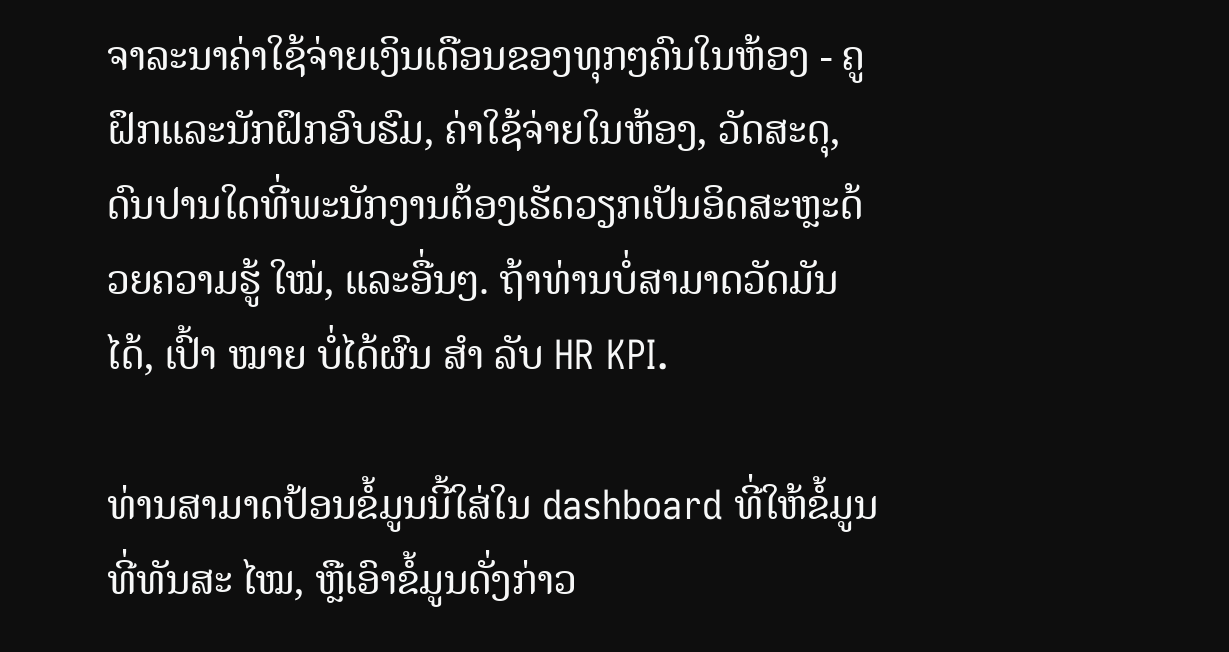ຈາລະນາຄ່າໃຊ້ຈ່າຍເງິນເດືອນຂອງທຸກໆຄົນໃນຫ້ອງ - ຄູຝຶກແລະນັກຝຶກອົບຮົມ, ຄ່າໃຊ້ຈ່າຍໃນຫ້ອງ, ວັດສະດຸ, ດົນປານໃດທີ່ພະນັກງານຕ້ອງເຮັດວຽກເປັນອິດສະຫຼະດ້ວຍຄວາມຮູ້ ໃໝ່, ແລະອື່ນໆ. ຖ້າທ່ານບໍ່ສາມາດວັດມັນໄດ້, ເປົ້າ ໝາຍ ບໍ່ໄດ້ຜົນ ສຳ ລັບ HR KPI.

ທ່ານສາມາດປ້ອນຂໍ້ມູນນີ້ໃສ່ໃນ dashboard ທີ່ໃຫ້ຂໍ້ມູນທີ່ທັນສະ ໄໝ, ຫຼືເອົາຂໍ້ມູນດັ່ງກ່າວ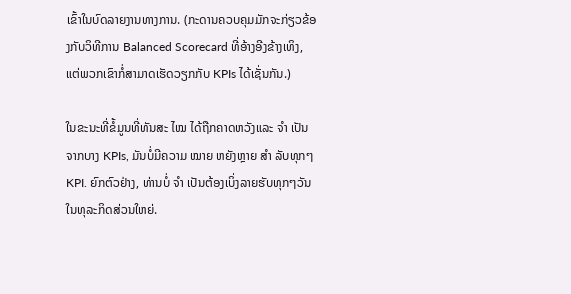ເຂົ້າໃນບົດລາຍງານທາງການ. (ກະດານຄວບຄຸມມັກຈະກ່ຽວຂ້ອງກັບວິທີການ Balanced Scorecard ທີ່ອ້າງອີງຂ້າງເທິງ, ແຕ່ພວກເຂົາກໍ່ສາມາດເຮັດວຽກກັບ KPIs ໄດ້ເຊັ່ນກັນ.)

ໃນຂະນະທີ່ຂໍ້ມູນທີ່ທັນສະ ໄໝ ໄດ້ຖືກຄາດຫວັງແລະ ຈຳ ເປັນຈາກບາງ KPIs, ມັນບໍ່ມີຄວາມ ໝາຍ ຫຍັງຫຼາຍ ສຳ ລັບທຸກໆ KPI. ຍົກຕົວຢ່າງ, ທ່ານບໍ່ ຈຳ ເປັນຕ້ອງເບິ່ງລາຍຮັບທຸກໆວັນໃນທຸລະກິດສ່ວນໃຫຍ່.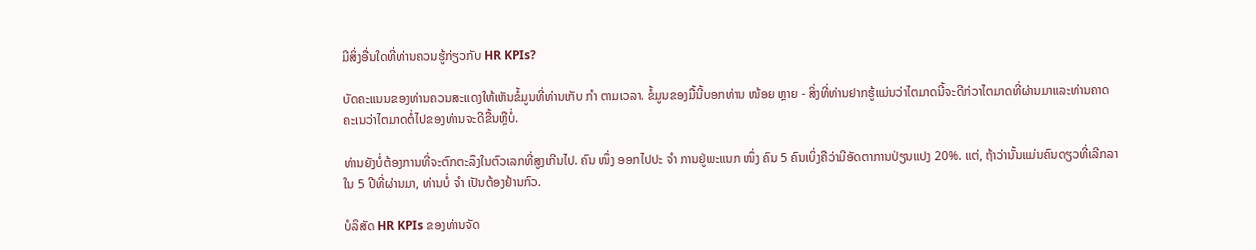ມີສິ່ງອື່ນໃດທີ່ທ່ານຄວນຮູ້ກ່ຽວກັບ HR KPIs?

ບັດຄະແນນຂອງທ່ານຄວນສະແດງໃຫ້ເຫັນຂໍ້ມູນທີ່ທ່ານເກັບ ກຳ ຕາມເວລາ. ຂໍ້ມູນຂອງມື້ນີ້ບອກທ່ານ ໜ້ອຍ ຫຼາຍ - ສິ່ງທີ່ທ່ານຢາກຮູ້ແມ່ນວ່າໄຕມາດນີ້ຈະດີກ່ວາໄຕມາດທີ່ຜ່ານມາແລະທ່ານຄາດຄະເນວ່າໄຕມາດຕໍ່ໄປຂອງທ່ານຈະດີຂື້ນຫຼືບໍ່.

ທ່ານຍັງບໍ່ຕ້ອງການທີ່ຈະຕົກຕະລຶງໃນຕົວເລກທີ່ສູງເກີນໄປ. ຄົນ ໜຶ່ງ ອອກໄປປະ ຈຳ ການຢູ່ພະແນກ ໜຶ່ງ ຄົນ 5 ຄົນເບິ່ງຄືວ່າມີອັດຕາການປ່ຽນແປງ 20%. ແຕ່, ຖ້າວ່ານັ້ນແມ່ນຄົນດຽວທີ່ເລີກລາໃນ 5 ປີທີ່ຜ່ານມາ, ທ່ານບໍ່ ຈຳ ເປັນຕ້ອງຢ້ານກົວ.

ບໍລິສັດ HR KPIs ຂອງທ່ານຈັດ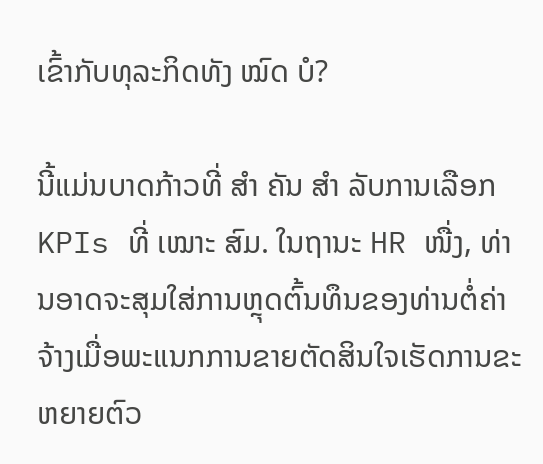ເຂົ້າກັບທຸລະກິດທັງ ໝົດ ບໍ?

ນີ້ແມ່ນບາດກ້າວທີ່ ສຳ ຄັນ ສຳ ລັບການເລືອກ KPIs ທີ່ ເໝາະ ສົມ. ໃນຖານະ HR ໜື່ງ, ທ່ານອາດຈະສຸມໃສ່ການຫຼຸດຕົ້ນທຶນຂອງທ່ານຕໍ່ຄ່າຈ້າງເມື່ອພະແນກການຂາຍຕັດສິນໃຈເຮັດການຂະຫຍາຍຕົວ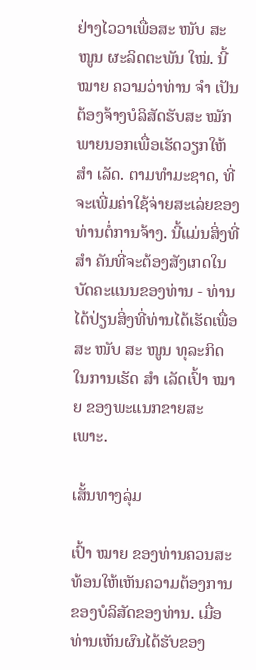ຢ່າງໄວວາເພື່ອສະ ໜັບ ສະ ໜູນ ຜະລິດຕະພັນ ໃໝ່. ນີ້ ໝາຍ ຄວາມວ່າທ່ານ ຈຳ ເປັນຕ້ອງຈ້າງບໍລິສັດຮັບສະ ໝັກ ພາຍນອກເພື່ອເຮັດວຽກໃຫ້ ສຳ ເລັດ. ຕາມທໍາມະຊາດ, ທີ່ຈະເພີ່ມຄ່າໃຊ້ຈ່າຍສະເລ່ຍຂອງທ່ານຕໍ່ການຈ້າງ. ນີ້ແມ່ນສິ່ງທີ່ ສຳ ຄັນທີ່ຈະຕ້ອງສັງເກດໃນບັດຄະແນນຂອງທ່ານ - ທ່ານໄດ້ປ່ຽນສິ່ງທີ່ທ່ານໄດ້ເຮັດເພື່ອສະ ໜັບ ສະ ໜູນ ທຸລະກິດໃນການເຮັດ ສຳ ເລັດເປົ້າ ໝາຍ ຂອງພະແນກຂາຍສະເພາະ.

ເສັ້ນທາງລຸ່ມ

ເປົ້າ ໝາຍ ຂອງທ່ານຄວນສະທ້ອນໃຫ້ເຫັນຄວາມຕ້ອງການຂອງບໍລິສັດຂອງທ່ານ. ເມື່ອທ່ານເຫັນຜົນໄດ້ຮັບຂອງ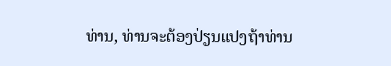ທ່ານ, ທ່ານຈະຕ້ອງປ່ຽນແປງຖ້າທ່ານ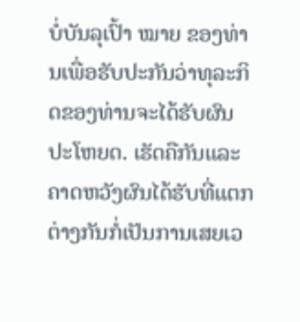ບໍ່ບັນລຸເປົ້າ ໝາຍ ຂອງທ່ານເພື່ອຮັບປະກັນວ່າທຸລະກິດຂອງທ່ານຈະໄດ້ຮັບຜົນປະໂຫຍດ. ເຮັດຄືກັນແລະຄາດຫວັງຜົນໄດ້ຮັບທີ່ແຕກຕ່າງກັນກໍ່ເປັນການເສຍເວ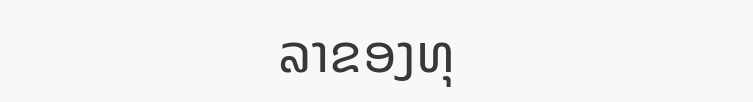ລາຂອງທຸ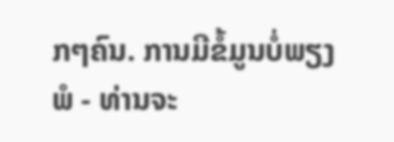ກໆຄົນ. ການມີຂໍ້ມູນບໍ່ພຽງພໍ - ທ່ານຈະ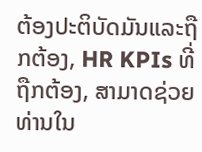ຕ້ອງປະຕິບັດມັນແລະຖືກຕ້ອງ, HR KPIs ທີ່ຖືກຕ້ອງ, ສາມາດຊ່ວຍທ່ານໃນ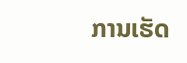ການເຮັດ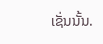ເຊັ່ນນັ້ນ.